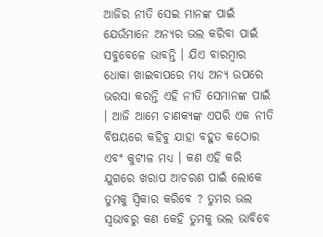ଆଜିର ନୀତି ସେଇ ମାନଙ୍କ ପାଇଁ ଯେଉଁମାନେ ଅନ୍ୟର ଭଲ କରିବା ପାଇଁ ସବୁବେଳେ ଭାବନ୍ତି । ଯିଏ ବାରମ୍ବାର ଧୋକା ଖାଇବାପରେ ମଧ୍ୟ ଅନ୍ୟ ଉପରେ ଭରସା କରନ୍ତି ଏହି ନୀତି ସେମାନଙ୍କ ପାଇଁ । ଆଜି ଆମେ ଚାଣକ୍ୟଙ୍କ ଏପରି ଏକ ନୀତି ବିଷୟରେ କହିବୁ ଯାହା ବହୁତ କଠୋର ଏବଂ କୁଟୀଳ ମଧ୍ୟ । କଣ ଏହି କରି ଯୁଗରେ ଖରାପ ଆଚରଣ ପାଇଁ ଲୋକେ ତୁମକୁ ସ୍ବିକାର କରିବେ ? ତୁମର ଭଲ ସ୍ବଭାବରୁ କଣ କେହି ତୁମକୁ ଭଲ ଭାବିବେ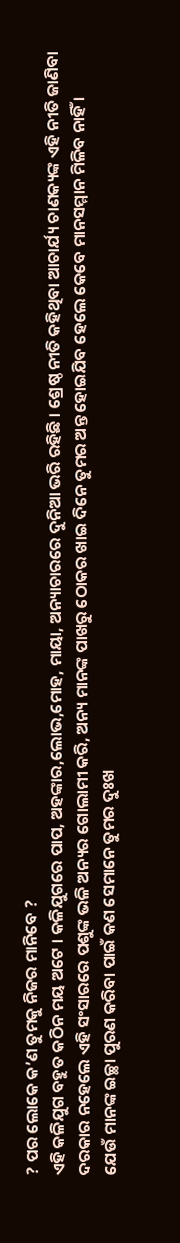? ପର ଲୋକେ କ’ଣ ତୁମକୁ ନିଜର ମାନିବେ ?
ଏହି କଳିଯୁଗ ବହୁତ କଠିନ ମୟ ଅଟେ । କଳିଯୁଗରେ ପାପ, ଅହଙ୍କାର,ଲୋଭ,ମୋହ, ମାୟା, ଅନ୍ୟାଚାରରେ ଦୁନିଆ ଭରି ରହିଛି । ଶ୍ରେଷ୍ଠ ନୀତି କହିଥିବା ଆଚାର୍ଯ୍ୟ ଚାଣକ୍ୟଙ୍କ ଏହି ନୀତି ଜାଣିବା ଦରକାର ନହେଲେ ଏହି ସଂସାରରେ ପଶୁଙ୍କ ଭଳି ଅନ୍ୟର ଗୋଲାମୀ କରି, ଅନ୍ୟ ମାନଙ୍କ ପାଖରୁ ଠୋକର ଖାଇ ଦିନେ ତୁମର ଅନ୍ତ ହୋଇଯିବ ହେଲେ କେବେ ମାନସମ୍ମାନ ମିଳିବ ନାହିଁ ।
ଯେଉଁ ମାନଙ୍କ ଇଚ୍ଛା ପୁରଣ କରିବା ପାଇଁ କଣ ସେମାନେ ତୁମର ଦୁଃଖ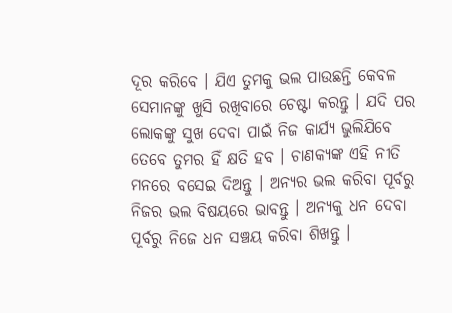ଦୂର କରିବେ । ଯିଏ ତୁମକୁ ଭଲ ପାଉଛନ୍ତି କେବଳ ସେମାନଙ୍କୁ ଖୁସି ରଖିବାରେ ଚେଷ୍ଟା କରନ୍ତୁ । ଯଦି ପର ଲୋକଙ୍କୁ ସୁଖ ଦେବା ପାଇଁ ନିଜ କାର୍ଯ୍ୟ ଭୁଲିଯିବେ ତେବେ ତୁମର ହିଁ କ୍ଷତି ହବ । ଚାଣକ୍ୟଙ୍କ ଏହି ନୀତି ମନରେ ବସେଇ ଦିଅନ୍ତୁ । ଅନ୍ୟର ଭଲ କରିବା ପୂର୍ବରୁ ନିଜର ଭଲ ବିଷୟରେ ଭାବନ୍ତୁ । ଅନ୍ୟକୁ ଧନ ଦେବା ପୂର୍ବରୁ ନିଜେ ଧନ ସଞ୍ଚୟ କରିବା ଶିଖନ୍ତୁ ।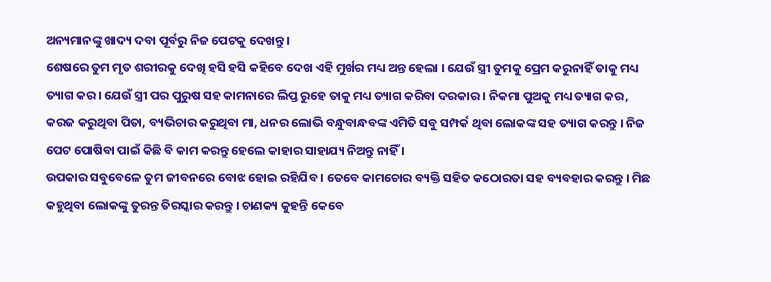ଅନ୍ୟମାନଙ୍କୁ ଖାଦ୍ୟ ଦବା ପୂର୍ବରୁ ନିଜ ପେଟକୁ ଦେଖନ୍ତୁ ।
ଶେଷରେ ତୁମ ମୃତ ଶରୀରକୁ ଦେଖି ହସି ହସି କହିବେ ଦେଖ ଏହି ମୁର୍ଖର ମଧ୍ୟ ଅନ୍ତ ହେଲା । ଯେଉଁ ସ୍ତ୍ରୀ ତୁମକୁ ପ୍ରେମ କରୁନାହିଁ ତାକୁ ମଧ୍ୟ ତ୍ୟାଗ କର । ଯେଉଁ ସ୍ତ୍ରୀ ପର ପୁରୁଷ ସହ କାମନାରେ ଲିପ୍ତ ରୁହେ ତାକୁ ମଧ୍ୟ ତ୍ୟାଗ କରିବା ଦରକାର । ନିକମା ପୁଅକୁ ମଧ୍ୟ ତ୍ୟାଗ କର, କରଜ କରୁଥିବା ପିତା, ବ୍ୟଭିଚାର କରୁଥିବା ମା, ଧନର ଲୋଭି ବନ୍ଧୁବାନ୍ଧବଙ୍କ ଏମିତି ସବୁ ସମ୍ପର୍କ ଥିବା ଲୋକଙ୍କ ସହ ତ୍ୟାଗ କରନ୍ତୁ । ନିଜ ପେଟ ପୋଷିବା ପାଇଁ କିଛି ବି କାମ କରନ୍ତୁ ହେଲେ କାହାର ସାହାଯ୍ୟ ନିଅନ୍ତୁ ନାହିଁ ।
ଉପକାର ସବୁବେଳେ ତୁମ ଜୀବନରେ ବୋଝ ହୋଇ ରହିଯିବ । ତେବେ କାମଚୋର ବ୍ୟକ୍ତି ସହିତ କଠୋରତା ସହ ବ୍ୟବହାର କରନ୍ତୁ । ମିଛ କହୁଥିବା ଲୋକଙ୍କୁ ତୁରନ୍ତ ତିରସ୍କାର କରନ୍ତୁ । ଚାଣକ୍ୟ କୁହନ୍ତି କେବେ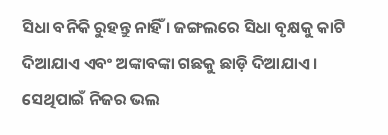ସିଧା ବନିକି ରୁହନ୍ତୁ ନାହିଁ । ଜଙ୍ଗଲରେ ସିଧା ବୃକ୍ଷକୁ କାଟି ଦିଆଯାଏ ଏବଂ ଅଙ୍କାବଙ୍କା ଗଛକୁ ଛାଡ଼ି ଦିଆଯାଏ । ସେଥିପାଇଁ ନିଜର ଭଲ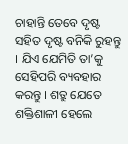ଚାହାନ୍ତି ତେବେ ଦୃଷ୍ଟ ସହିତ ଦୃଷ୍ଟ ବନିକି ରୁହନ୍ତୁ । ଯିଏ ଯେମିତି ତା’କୁ ସେହିପରି ବ୍ୟବହାର କରନ୍ତୁ । ଶତ୍ରୁ ଯେତେ ଶକ୍ତିଶାଳୀ ହେଲେ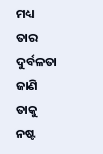ମଧ୍ୟ ତାର ଦୁର୍ବଳତା ଜାଣି ତାକୁ ନଷ୍ଟ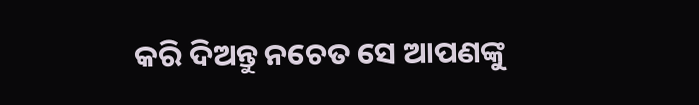କରି ଦିଅନ୍ତୁ ନଚେତ ସେ ଆପଣଙ୍କୁ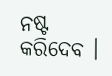ନଷ୍ଟ କରିଦେବ ।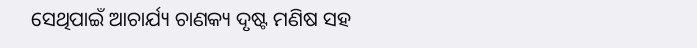ସେଥିପାଇଁ ଆଚାର୍ଯ୍ୟ ଚାଣକ୍ୟ ଦୃଷ୍ଟ ମଣିଷ ସହ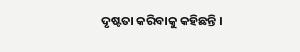ଦୃଷ୍ଟତା କରିବାକୁ କହିଛନ୍ତି ।